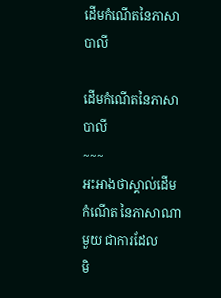ដើមកំណើតនៃភាសាបាលី

ដើមកំណើតនៃភាសាបាលី
~~~
អះអាងថាស្គាល់ដើមកំណើត នៃភាសាណាមួយ ជាការដែល
មិ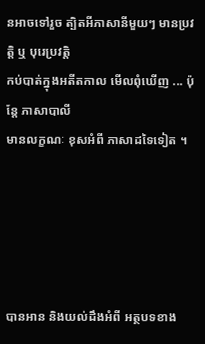នអាចទៅរួច ត្បិតអីភាសានីមួយៗ មានប្រវត្តិ ឬ បុរេប្រវត្តិ
កប់បាត់ក្នុងអតីតកាល មើលពុំឃើញ ... ប៉ុន្តែ ភាសាបាលី
មានលក្ខណៈ ខុសអំពី ភាសាដទៃទៀត ។





បានអាន និងយល់ដឹងអំពី អត្ថបទខាង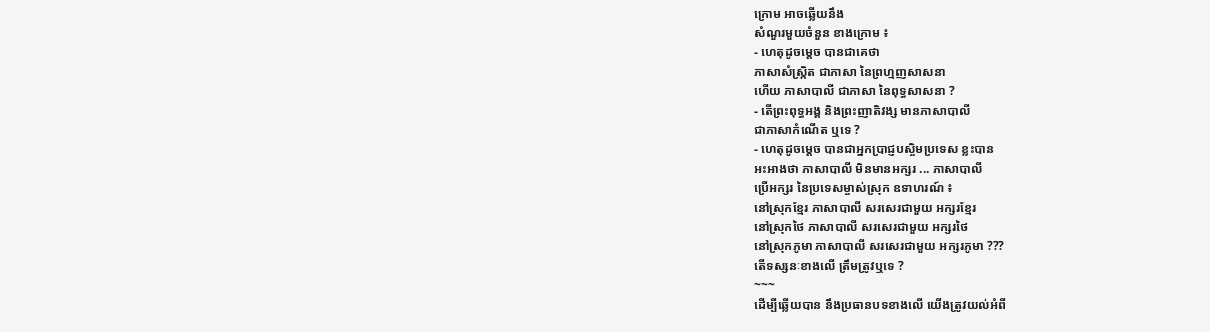ក្រោម អាចឆ្លើយនឹង
សំណួរមួយចំនួន ខាងក្រោម ៖
- ហេតុដូចម្តេច បានជាគេថា
ភាសាសំស្រ្កិត ជាភាសា នៃព្រហ្មញសាសនា
ហើយ ភាសាបាលី ជាភាសា នៃពុទ្ធសាសនា ?
- តើព្រះពុទ្ធអង្គ និងព្រះញាតិវង្ស មានភាសាបាលី
ជាភាសាកំណើត ឬទេ ?
- ហេតុដូចម្តេច បានជាអ្នកប្រាជ្ញបស្ចិមប្រទេស ខ្លះបាន
អះអាងថា ភាសាបាលី មិនមានអក្សរ ... ភាសាបាលី
ប្រើអក្សរ នៃប្រទេសម្ចាស់ស្រុក ឧទាហរណ៍ ៖
នៅស្រុកខ្មែរ ភាសាបាលី សរសេរជាមួយ អក្សរខ្មែរ
នៅស្រុកថៃ ភាសាបាលី សរសេរជាមួយ អក្សរថៃ
នៅស្រុកភូមា ភាសាបាលី សរសេរជាមួយ អក្សរភូមា ???
តើទស្សនៈខាងលើ ត្រឹមត្រូវឬទេ ?
~~~
ដើម្បីឆ្លើយបាន នឹងប្រធានបទខាងលើ យើងត្រូវយល់អំពី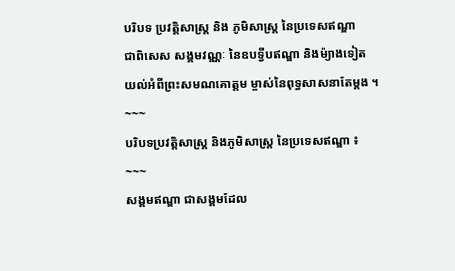បរិបទ ប្រវត្តិសាស្រ្ត និង ភូមិសាស្រ្ត នៃប្រទេសឥណ្ឌា
ជាពិសេស សង្គមវណ្ណៈ នៃឧបទ្វីបឥណ្ឌា និងម៉្យាងទៀត
យល់អំពីព្រះសមណគោត្តម ម្ចាស់នៃពុទ្ធសាសនាតែម្តង ។
~~~
បរិបទប្រវត្តិសាស្រ្ត និងភូមិសាស្រ្ត នៃប្រទេសឥណ្ឌា ៖
~~~
សង្គមឥណ្ឌា ជាសង្គមដែល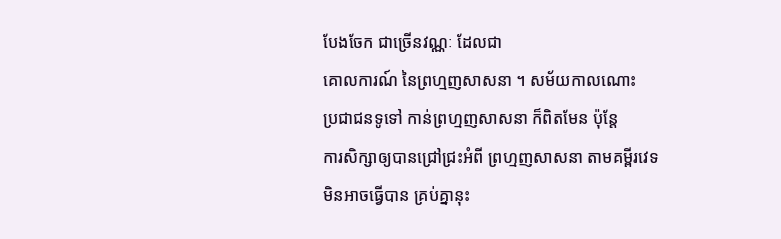បែងចែក ជាច្រើនវណ្ណៈ ដែលជា
គោលការណ៍ នៃព្រហ្មញសាសនា ។ សម័យកាលណោះ
ប្រជាជនទូទៅ កាន់ព្រហ្មញសាសនា ក៏ពិតមែន ប៉ុន្តែ
ការសិក្សាឲ្យបានជ្រៅជ្រះអំពី ព្រហ្មញសាសនា តាមគម្ពីរវេទ
មិនអាចធ្វើបាន គ្រប់គ្នានុះ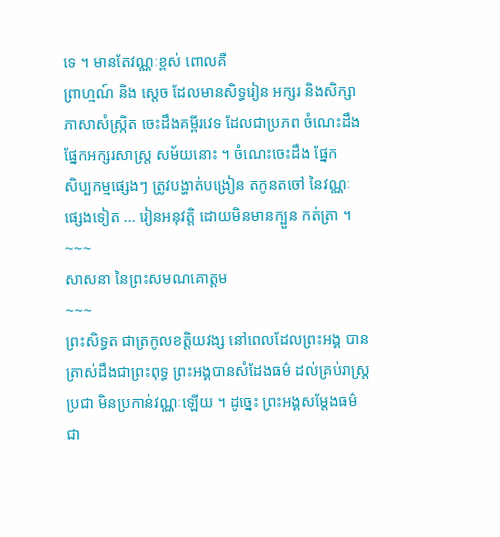ទេ ។ មានតែវណ្ណៈខ្ពស់ ពោលគឺ
ព្រាហ្មណ៍ និង ស្តេច ដែលមានសិទ្ធរៀន អក្សរ និងសិក្សា
ភាសាសំស្រ្កិត ចេះដឹងគម្ពីរវេទ ដែលជាប្រភព ចំណេះដឹង
ផ្នែកអក្សរសាស្រ្ត សម័យនោះ ។ ចំណេះចេះដឹង ផ្នែក
សិប្បកម្មផ្សេងៗ ត្រូវបង្ហាត់បង្រៀន តកូនតចៅ នៃវណ្ណៈ
ផ្សេងទៀត ... រៀនអនុវត្តិ ដោយមិនមានក្បួន កត់ត្រា ។
~~~
សាសនា នៃព្រះសមណគោត្តម
~~~
ព្រះសិទ្ធត ជាត្រកូលខត្តិយវង្ស នៅពេលដែលព្រះអង្គ បាន
ត្រាស់ដឹងជាព្រះពុទ្ធ ព្រះអង្គបានសំដែងធម៌ ដល់គ្រប់រាស្រ្ត
ប្រជា មិនប្រកាន់វណ្ណៈឡើយ ។ ដូច្នេះ ព្រះអង្គសម្តែងធម៌
ជា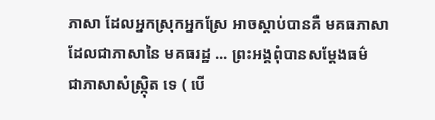ភាសា ដែលអ្នកស្រុកអ្នកស្រែ អាចស្តាប់បានគឺ មគធភាសា
ដែលជាភាសានៃ មគធរដ្ឋ ... ព្រះអង្គពុំបានសម្តែងធម៌
ជាភាសាសំស្រ្កុិត ទេ ( បើ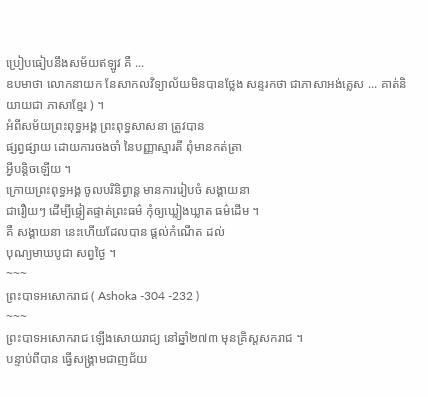ប្រៀបធៀបនឹងសម័យឥឡូវ គឺ ...
ឧបមាថា លោកនាយក នែសាកលវិទ្យាល័យមិនបានថ្លែង សន្ទរកថា ជាភាសាអង់គ្លេស ... គាត់និយាយជា ភាសាខ្មែរ ) ។
អំពីសម័យព្រះពុទ្ធអង្គ ព្រះពុទ្ធសាសនា ត្រូវបាន
ផ្សព្វផ្សាយ ដោយការចងចាំ នៃបញ្ញាស្មារតី ពុំមានកត់ត្រា
អ្វីបន្តិចឡើយ ។
ក្រោយព្រះពុទ្ធអង្គ ចូលបរិនិព្វាន្ត មានការរៀបចំ សង្គាយនា
ជារឿយៗ ដើម្បីផ្ទៀតផ្ទាត់ព្រះធម៌ កុំឲ្យឃ្លៀងឃ្លាត ធម៌ដើម ។
គឺ សង្គាយនា នេះហើយដែលបាន ផ្តល់កំណើត ដល់
បុណ្យមាឃបូជា សព្វថ្ងៃ ។
~~~
ព្រះបាទអសោករាជ ( Ashoka -304 -232 )
~~~
ព្រះបាទអសោករាជ ឡើងសោយរាជ្យ នៅឆ្នាំ២៧៣ មុនគ្រិស្តសករាជ ។
បន្ទាប់ពីបាន ធ្វើសង្គ្រាមជាញជ័យ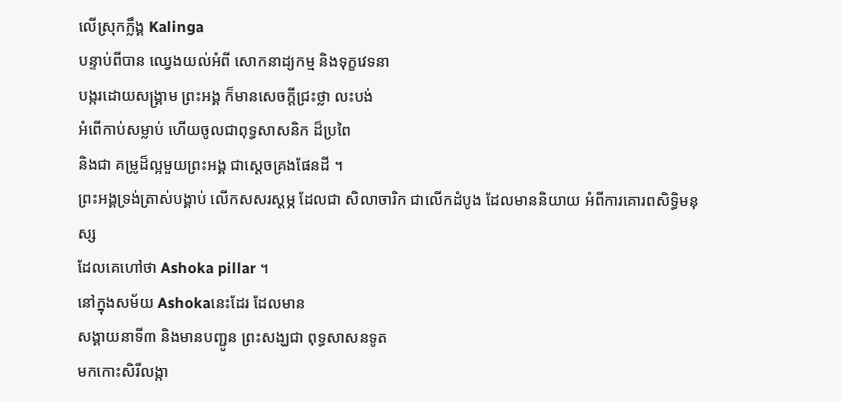លើស្រុកក្លឹង្គ Kalinga
បន្ទាប់ពីបាន ឈ្វេងយល់អំពី សោកនាដ្យកម្ម និងទុក្ខវេទនា
បង្ករដោយសង្គ្រាម ព្រះអង្គ ក៏មានសេចក្តីជ្រះថ្លា លះបង់
អំពើកាប់សម្លាប់ ហើយចូលជាពុទ្ធសាសនិក ដ៏ប្រពៃ
និងជា គម្រូដ៏ល្អមួយព្រះអង្គ ជាស្តេចគ្រងផែនដី ។
ព្រះអង្គទ្រង់ត្រាស់បង្គាប់ លើកសសរស្តម្ភ ដែលជា សិលាចារិក ជាលើកដំបូង ដែលមាននិយាយ អំពីការគោរពសិទ្ធិមនុស្ស
ដែលគេហៅថា Ashoka pillar ។
នៅក្នុងសម័យ Ashokaនេះដែរ ដែលមាន
សង្គាយនាទី៣ និងមានបញ្ជូន ព្រះសង្ឃជា ពុទ្ធសាសនទូត
មកកោះសិរីលង្កា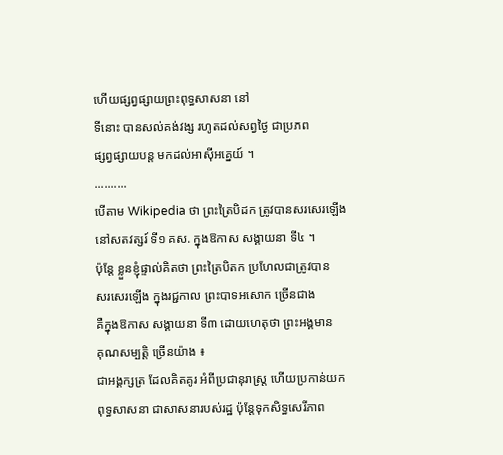ហើយផ្សព្វផ្សាយព្រះពុទ្ធសាសនា នៅ
ទីនោះ បានសល់គង់វង្ស រហូតដល់សព្វថ្ងៃ ជាប្រភព
ផ្សព្វផ្សាយបន្ត មកដល់អាសុីអគ្នេយ៍ ។
..........
បើតាម Wikipedia ថា ព្រះត្រៃបិដក ត្រូវបានសរសេរឡើង
នៅសតវត្សរ៍ ទី១ គស. ក្នុងឱកាស សង្គាយនា ទី៤ ។
ប៉ុន្តែ ខ្លួនខ្ញុំផ្ទាល់គិតថា ព្រះត្រៃបិតក ប្រហែលជាត្រូវបាន
សរសេរឡើង ក្នុងរជ្ជកាល ព្រះបាទអសោក ច្រើនជាង
គឺក្នុងឱកាស សង្គាយនា ទី៣ ដោយហេតុថា ព្រះអង្គមាន
គុណសម្បត្តិ ច្រើនយ៉ាង ៖
ជាអង្គក្សត្រ ដែលគិតគូរ អំពីប្រជានុរាស្ត្រ ហើយប្រកាន់យក
ពុទ្ធសាសនា ជាសាសនារបស់រដ្ឋ ប៉ុន្តែទុកសិទ្ធសេរីភាព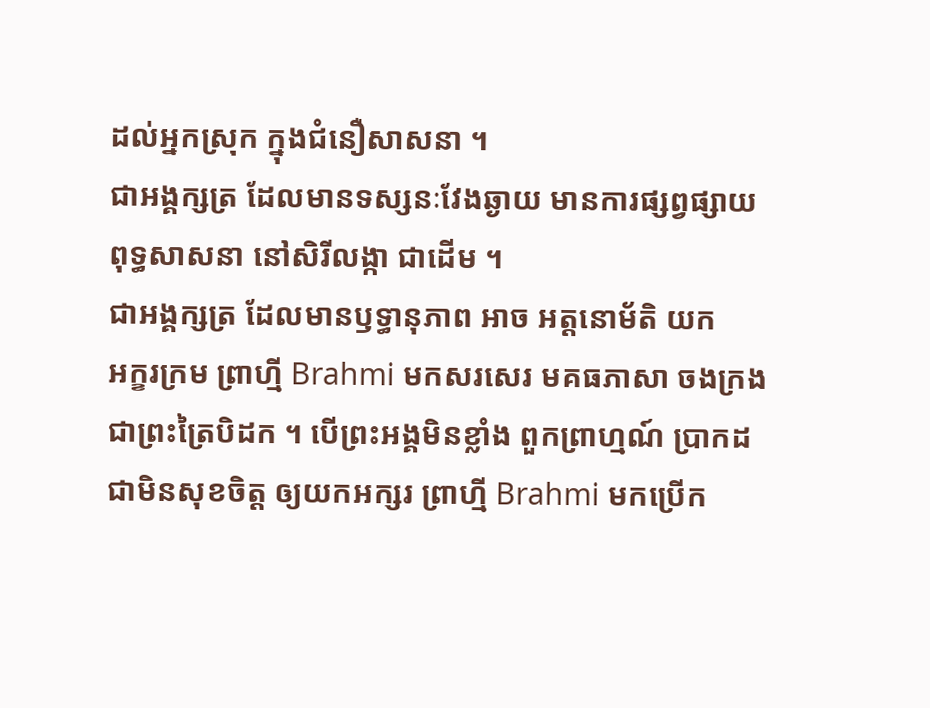ដល់អ្នកស្រុក ក្នុងជំនឿសាសនា ។
ជាអង្គក្សត្រ ដែលមានទស្សនៈវែងឆ្ងាយ មានការផ្សព្វផ្សាយ
ពុទ្ធសាសនា នៅសិរីលង្កា ជាដើម ។
ជាអង្គក្សត្រ ដែលមានឫទ្ធានុភាព អាច អត្តនោម័តិ យក
អក្ខរក្រម ព្រាហ្មី Brahmi មកសរសេរ មគធភាសា ចងក្រង
ជាព្រះត្រៃបិដក ។ បើព្រះអង្គមិនខ្លាំង ពួកព្រាហ្មណ៍ ប្រាកដ
ជាមិនសុខចិត្ត ឲ្យយកអក្សរ ព្រាហ្មី Brahmi មកប្រើក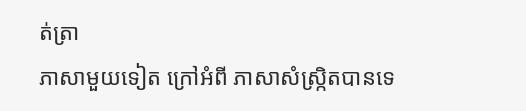ត់ត្រា
ភាសាមួយទៀត ក្រៅអំពី ភាសាសំស្រ្កិតបានទេ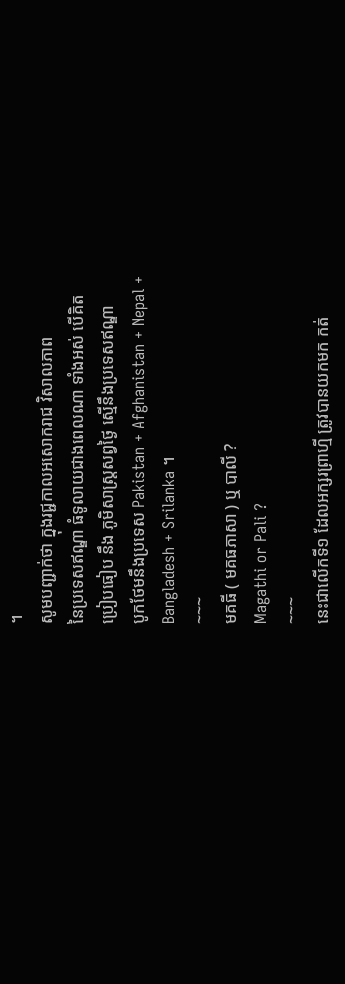។
សូមបញ្ជាក់ថា ក្នុងរជ្ជកាលអសោករាជ វិសាលភាព
នៃប្រទេសឥណ្ឌា ធំទូលាយជាងពេលណា ទាំងអស់ បើគិត
ប្រៀបធៀប នឹង ភូមិសាស្រ្តសព្វថ្ងៃ ស្មើនឹងប្រទេសឥណ្ឌា
បូកថែមនឹងប្រទេស Pakistan + Afghanistan + Nepal + Bangladesh + Srilanka ។
~~~
មគធី ( មគធភាសា ) ឬ បាលី ?
Magathi or Pali ?
~~~
នេះជាលើកទី១ ដែលអក្សរព្រាហ្មី ត្រូវបានយកមក កត់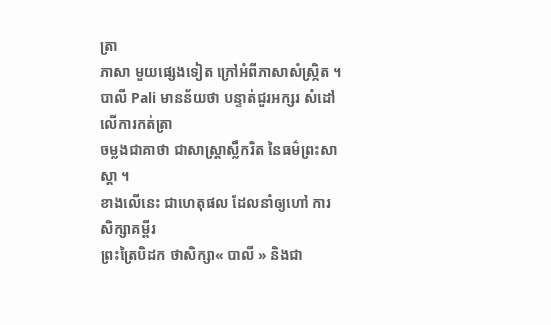ត្រា
ភាសា មួយផ្សេងទៀត ក្រៅអំពីភាសាសំស្រ្កិត ។
បាលី Pali មានន័យថា បន្ទាត់ជួរអក្សរ សំដៅលើការកត់ត្រា
ចម្លងជាគាថា ជាសាស្រ្តាស្លឹករិត នៃធម៌ព្រះសាស្តា ។
ខាងលើនេះ ជាហេតុផល ដែលនាំឲ្យហៅ ការសិក្សាគម្ពីរ
ព្រះត្រៃបិដក ថាសិក្សា« បាលី » និងជា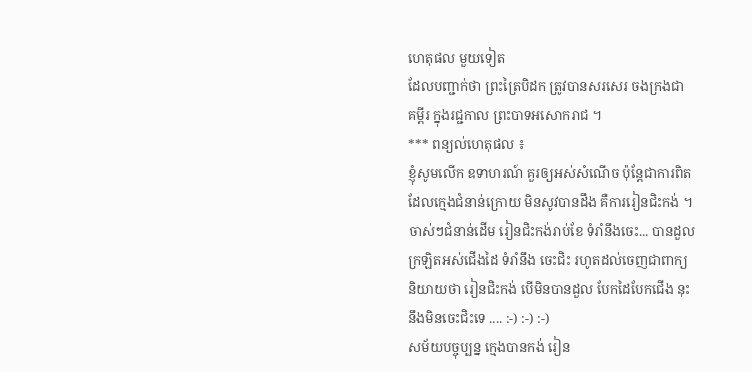ហេតុផល មួយទៀត
ដែលបញ្ជាក់ថា ព្រះត្រៃបិដក ត្រូវបានសរសេរ ចងក្រងជា
គម្ពីរ ក្នុងរជ្ជកាល ព្រះបាទអសោករាជ ។
*** ពន្យល់ហេតុផល ៖
ខ្ញុំសូមលើក ឧទាហរណ៍ គួរឲ្យអស់សំណើច ប៉ុន្តែជាការពិត
ដែលក្មេងជំនាន់ក្រោយ មិនសូវបានដឹង គឺការរៀនជិះកង់ ។
ចាស់ៗជំនាន់ដើម រៀនជិះកង់រាប់ខែ ទំរាំនឹងចេះ... បានដួល
ក្រឡិតអស់ជើងដៃ ទំរាំនឹង ចេះជិះ រហូតដល់ចេញជាពាក្យ
និយាយថា រៀនជិះកង់ បើមិនបានដួល បែកដៃបែកជើង នុះ
នឹងមិនចេះជិះទេ .... :-) :-) :-)
សម័យបច្ចុប្បន្ន ក្មេងបានកង់ រៀន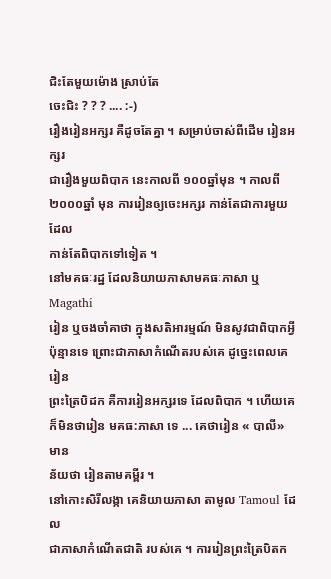ជិះតែមួយម៉ោង ស្រាប់តែ
ចេះជិះ ? ? ? .... :-)
រឿងរៀនអក្សរ គឺដូចតែគ្នា ។ សម្រាប់ចាស់ពីដើម រៀនអក្សរ
ជារឿងមួយពិបាក នេះកាលពី ១០០ឆ្នាំមុន ។ កាលពី
២០០០ឆ្នាំ មុន ការរៀនឲ្យចេះអក្សរ កាន់តែជាការមួយ ដែល
កាន់តែពិបាកទៅទៀត ។
នៅមគធៈរដ្ឋ ដែលនិយាយភាសាមគធៈភាសា ឬ Magathi
រៀន ឬចងចាំគាថា ក្នុងសតិអារម្មណ៍ មិនសូវជាពិបាកអ្វី
ប៉ុន្មានទេ ព្រោះជាភាសាកំណើតរបស់គេ ដូច្នេះពេលគេរៀន
ព្រះត្រៃបិដក គឺការរៀនអក្សរទេ ដែលពិបាក ។ ហើយគេ
ក៏មិនថារៀន មគធ:ភាសា ទេ ... គេថារៀន « បាលី» មាន
ន័យថា រៀនតាមគម្ពីរ ។
នៅកោះសិរីលង្កា គេនិយាយភាសា តាមូល Tamoul ដែល
ជាភាសាកំណើតជាតិ របស់គេ ។ ការរៀនព្រះត្រៃបិតក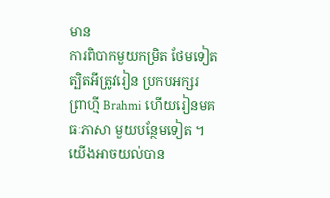មាន
ការពិបាកមួយកម្រិត ថែមទៀត ត្បិតអីត្រូវរៀន ប្រកបអក្សរ
ព្រាហ្មី Brahmi ហើយរៀនមគធៈភាសា មួយបន្ថែមទៀត ។
យើងអាចយល់បាន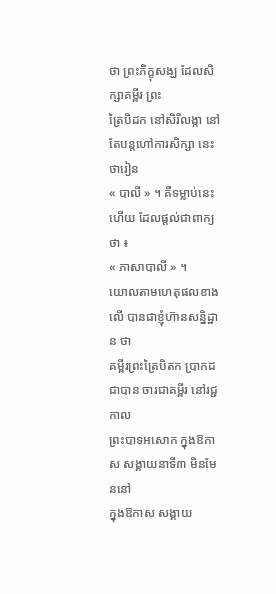ថា ព្រះភិក្ខុសង្ឃ ដែលសិក្សាគម្ពីរ ព្រះ
ត្រៃបិដក នៅសិរីលង្កា នៅតែបន្តហៅការសិក្សា នេះថារៀន
« បាលី » ។ គឺទម្លាប់នេះហើយ ដែលផ្តល់ជាពាក្យថា ៖
« ភាសាបាលី » ។
យោលតាមហេតុផលខាងលើ បានជាខ្ញុំហ៊ានសន្និដ្ឋាន ថា
គម្ពីរព្រះត្រៃបិតក ប្រាកដជាបាន ចារជាគម្ពីរ នៅរជ្ជកាល
ព្រះបាទអសោក ក្នុងឱកាស សង្គាយនាទី៣ មិនមែននៅ
ក្នុងឱកាស សង្គាយ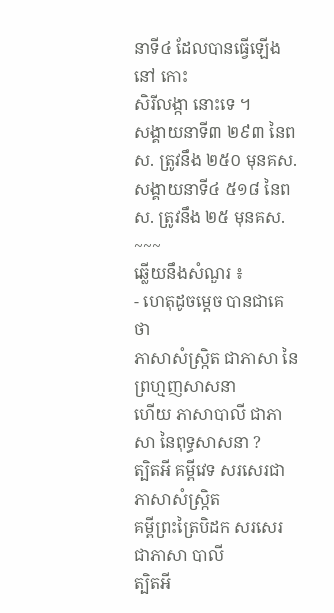នាទី៤ ដែលបានធ្វើឡើងនៅ កោះ
សិរីលង្កា នោះទេ ។
សង្គាយនាទី៣ ២៩៣ នៃពស. ត្រូវនឹង ២៥០ មុនគស.
សង្គាយនាទី៤ ៥១៨ នៃពស. ត្រូវនឹង ២៥ មុនគស.
~~~
ឆ្លើយនឹងសំណួរ ៖
- ហេតុដូចម្តេច បានជាគេថា
ភាសាសំស្រ្កិត ជាភាសា នៃព្រហ្មញសាសនា
ហើយ ភាសាបាលី ជាភាសា នៃពុទ្ធសាសនា ?
ត្បិតអី គម្ពីវេទ សរសេរជា ភាសាសំស្រ្កិត
គម្ពីព្រះត្រៃបិដក សរសេរ ជាភាសា បាលី
ត្បិតអី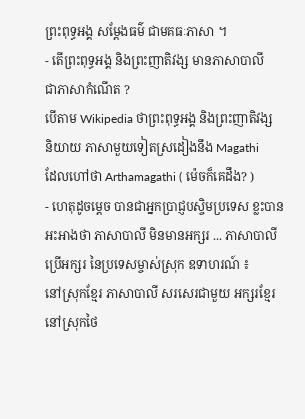ព្រះពុទ្ធអង្គ សម្តែងធម៌ ជាមគធៈភាសា ។
- តើព្រះពុទ្ធអង្គ និងព្រះញាតិវង្ស មានភាសាបាលី
ជាភាសាកំណើត ?
បើតាម Wikipedia ថាព្រះពុទ្ធអង្គ និងព្រះញាតិវង្ស
និយាយ ភាសាមួយទៀតស្រដៀងនឹង Magathi
ដែលហៅថា Arthamagathi ( ម៉េចក៏គេដឹង? )
- ហេតុដូចម្តេច បានជាអ្នកប្រាជ្ញបស្ចិមប្រទេស ខ្លះបាន
អះអាងថា ភាសាបាលី មិនមានអក្សរ ... ភាសាបាលី
ប្រើអក្សរ នៃប្រទេសម្ចាស់ស្រុក ឧទាហរណ៍ ៖
នៅស្រុកខ្មែរ ភាសាបាលី សរសេរជាមួយ អក្សរខ្មែរ
នៅស្រុកថៃ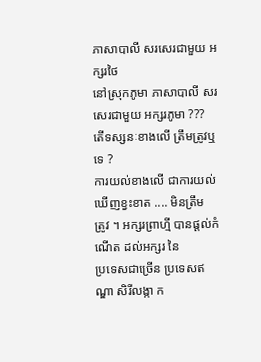ភាសាបាលី សរសេរជាមួយ អក្សរថៃ
នៅស្រុកភូមា ភាសាបាលី សរសេរជាមួយ អក្សរភូមា ???
តើទស្សនៈខាងលើ ត្រឹមត្រូវឬទេ ?
ការយល់ខាងលើ ជាការយល់ឃើញខ្វះខាត .... មិនត្រឹម
ត្រូវ ។ អក្សរព្រាហ្មី បានផ្តល់កំណើត ដល់អក្សរ នៃ
ប្រទេសជាច្រើន ប្រទេសឥណ្ឌា សិរីលង្កា ក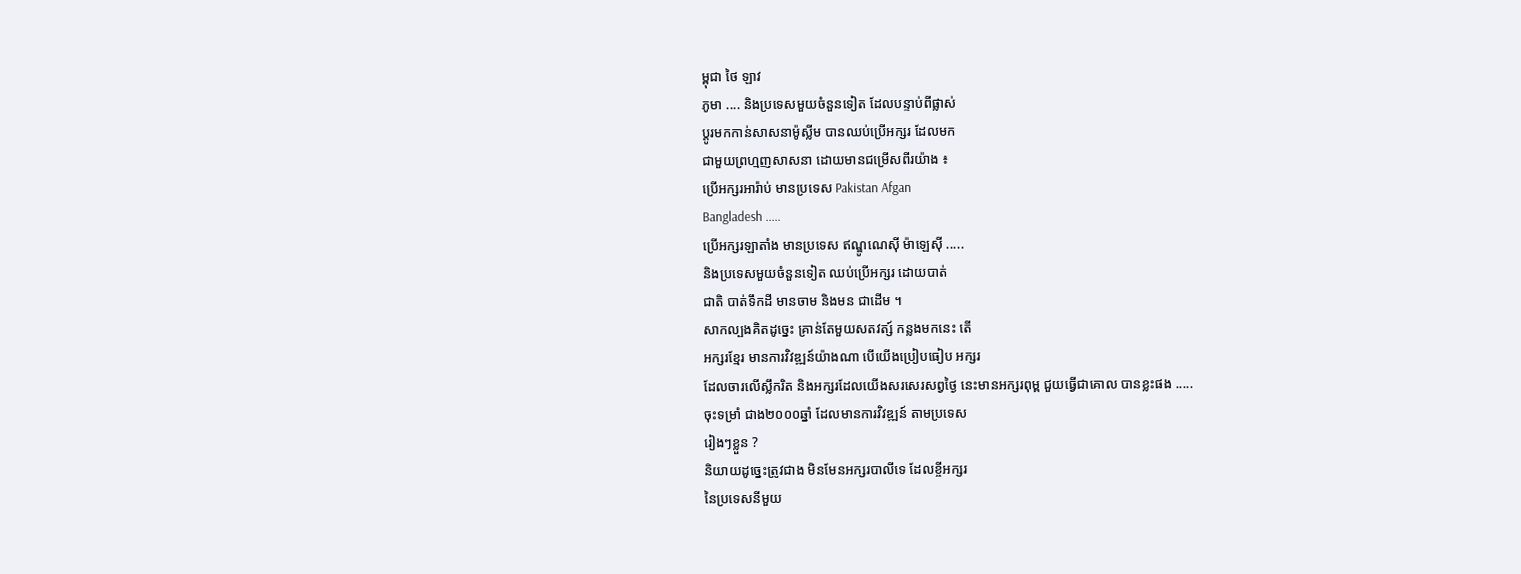ម្ពុជា ថៃ ឡាវ
ភូមា .... និងប្រទេសមួយចំនួនទៀត ដែលបន្ទាប់ពីផ្លាស់
ប្តូរមកកាន់សាសនាម៉ូស្លីម បានឈប់ប្រើអក្សរ ដែលមក
ជាមួយព្រហ្មញសាសនា ដោយមានជម្រើសពីរយ៉ាង ៖
ប្រើអក្សរអារ៉ាប់ មានប្រទេស Pakistan Afgan
Bangladesh .....
ប្រើអក្សរឡាតាំង មានប្រទេស ឥណ្ឌូណេសុី ម៉ាឡេសុី .....
និងប្រទេសមួយចំនួនទៀត ឈប់ប្រើអក្សរ ដោយបាត់
ជាតិ បាត់ទឹកដី មានចាម និងមន ជាដើម ។
សាកល្បងគិតដូច្នេះ គ្រាន់តែមួយសតវត្ស៍ កន្លងមកនេះ តើ
អក្សរខ្មែរ មានការវិវឌ្ឍន៍យ៉ាងណា បើយើងប្រៀបធៀប អក្សរ
ដែលចារលើស្លឹករិត និងអក្សរដែលយើងសរសេរសព្វថ្ងៃ នេះមានអក្សរពុម្ព ជួយធ្វើជាគោល បានខ្លះផង .....
ចុះទម្រាំ ជាង២០០០ឆ្នាំ ដែលមានការវិវឌ្ឍន៍ តាមប្រទេស
រៀងៗខ្លួន ?
និយាយដូច្នេះត្រូវជាង មិនមែនអក្សរបាលីទេ ដែលខ្ចីអក្សរ
នៃប្រទេសនីមួយ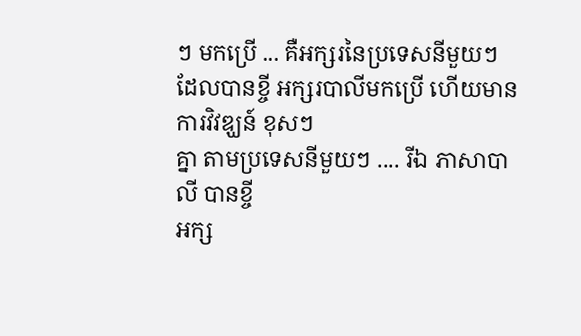ៗ មកប្រើ ... គឺអក្សរនៃប្រទេសនីមួយៗ
ដែលបានខ្ចី អក្សរបាលីមកប្រើ ហើយមានការវិវឌ្ឃន៍ ខុសៗ
គ្នា តាមប្រទេសនីមួយៗ .... រីឯ ភាសាបាលី បានខ្ចី
អក្ស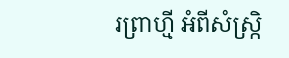រព្រាហ្មី អំពីសំស្ក្រិ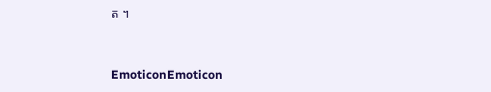ត ។


EmoticonEmoticon